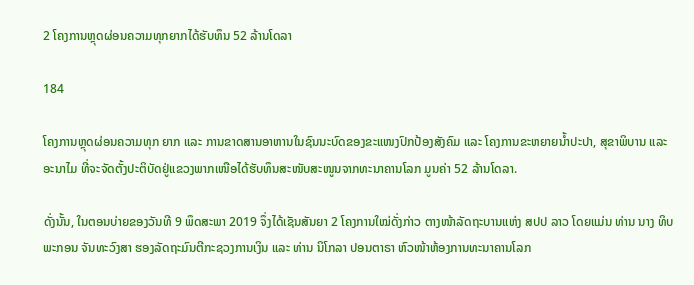2 ໂຄງການຫຼຸດຜ່ອນຄວາມທຸກຍາກໄດ້ຮັບທຶນ 52 ລ້ານໂດລາ

184

ໂຄງການຫຼຸດຜ່ອນຄວາມທຸກ ຍາກ ແລະ ການຂາດສານອາຫານໃນຊົນນະບົດຂອງຂະແໜງປົກປ້ອງສັງຄົມ ແລະ ໂຄງການຂະຫຍາຍນໍ້າປະປາ, ສຸຂາພິບານ ແລະ ອະນາໄມ ທີ່ຈະຈັດຕັ້ງປະຕິບັດຢູ່ແຂວງພາກເໜືອໄດ້ຮັບທຶນສະໜັບສະໜູນຈາກທະນາຄານໂລກ ມູນຄ່າ 52 ລ້ານໂດລາ.

ດັ່ງນັ້ນ, ໃນຕອນບ່າຍຂອງວັນທີ 9 ພຶດສະພາ 2019 ຈຶ່ງໄດ້ເຊັນສັນຍາ 2 ໂຄງການໃໝ່ດັ່ງກ່າວ ຕາງໜ້າລັດຖະບານແຫ່ງ ສປປ ລາວ ໂດຍແມ່ນ ທ່ານ ນາງ ທິບພະກອນ ຈັນທະວົງສາ ຮອງລັດຖະມົນຕີກະຊວງການເງິນ ແລະ ທ່ານ ນິໂກລາ ປອນຕາຣາ ຫົວໜ້າຫ້ອງການທະນາຄານໂລກ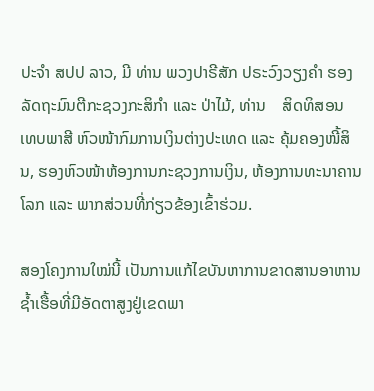ປະຈຳ ສປປ ລາວ, ມີ ທ່ານ ພວງປາຣີສັກ ປຣະວົງວຽງຄຳ ຮອງລັດຖະມົນຕີກະຊວງກະສິກຳ ແລະ ປ່າໄມ້, ທ່ານ    ສິດທິສອນ ເທບພາສີ ຫົວໜ້າກົມການເງິນຕ່າງປະເທດ ແລະ ຄຸ້ມຄອງໜີ້ສິນ, ຮອງຫົວໜ້າຫ້ອງການກະຊວງການເງິນ, ຫ້ອງການທະນາຄານໂລກ ແລະ ພາກສ່ວນທີ່ກ່ຽວຂ້ອງເຂົ້າຮ່ວມ.

ສອງໂຄງການໃໝ່ນີ້ ເປັນການແກ້ໄຂບັນຫາການຂາດສານອາຫານຊໍ້າເຮື້ອທີ່ມີອັດຕາສູງຢູ່ເຂດພາ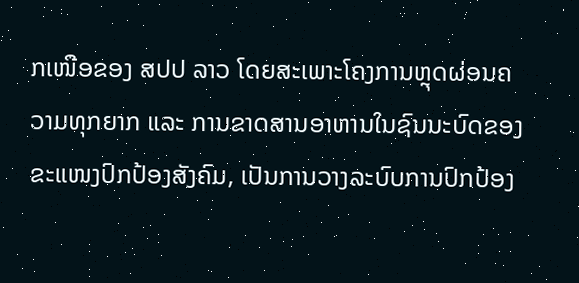ກເໜືອຂອງ ສປປ ລາວ ໂດຍສະເພາະໂຄງການຫຼຸດຜ່ອນຄວາມທຸກຍາກ ແລະ ການຂາດສານອາຫານໃນຊົນນະບົດຂອງຂະແໜງປົກປ້ອງສັງຄົມ, ເປັນການວາງລະບົບການປົກປ້ອງ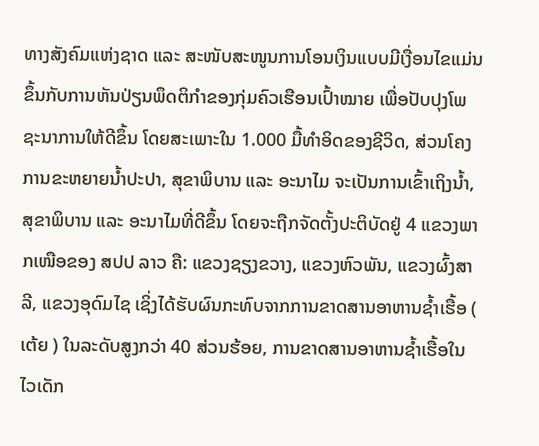ທາງສັງຄົມແຫ່ງຊາດ ແລະ ສະໜັບສະໜູນການໂອນເງິນແບບມີເງື່ອນໄຂແມ່ນຂຶ້ນກັບການຫັນປ່ຽນພຶດຕິກຳຂອງກຸ່ມຄົວເຮືອນເປົ້າໝາຍ ເພື່ອປັບປຸງໂພຊະນາການໃຫ້ດີຂຶ້ນ ໂດຍສະເພາະໃນ 1.000 ມື້ທຳອິດຂອງຊີວິດ, ສ່ວນໂຄງການຂະຫຍາຍນໍ້າປະປາ, ສຸຂາພິບານ ແລະ ອະນາໄມ ຈະເປັນການເຂົ້າເຖິງນໍ້າ, ສຸຂາພິບານ ແລະ ອະນາໄມທີ່ດີຂຶ້ນ ໂດຍຈະຖືກຈັດຕັ້ງປະຕິບັດຢູ່ 4 ແຂວງພາກເໜືອຂອງ ສປປ ລາວ ຄື: ແຂວງຊຽງຂວາງ, ແຂວງຫົວພັນ, ແຂວງຜົ້ງສາລີ, ແຂວງອຸດົມໄຊ ເຊິ່ງໄດ້ຮັບຜົນກະທົບຈາກການຂາດສານອາຫານຊໍ້າເຮື້ອ ( ເຕ້ຍ ) ໃນລະດັບສູງກວ່າ 40 ສ່ວນຮ້ອຍ, ການຂາດສານອາຫານຊໍ້າເຮື້ອໃນໄວເດັກ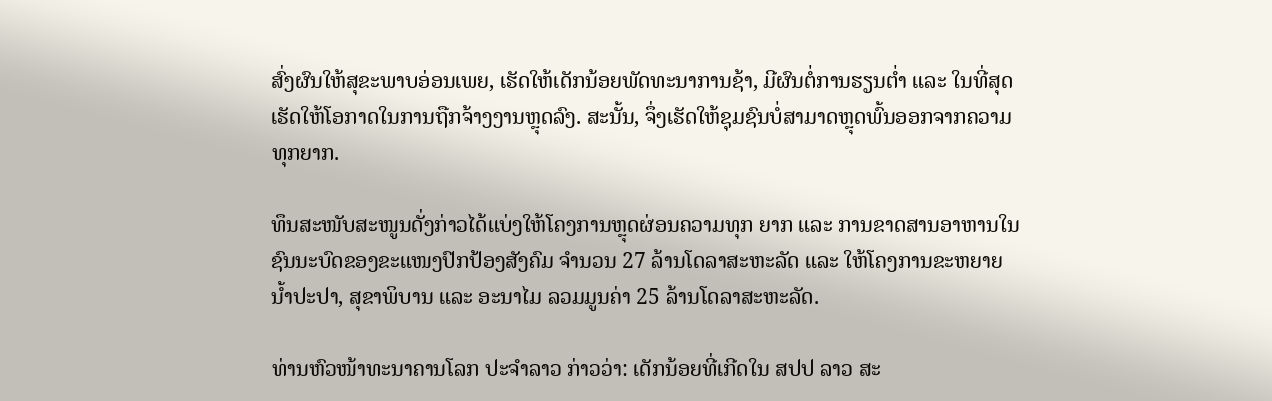ສົ່ງຜົນໃຫ້ສຸຂະພາບອ່ອນເພຍ, ເຮັດໃຫ້ເດັກນ້ອຍພັດທະນາການຊ້າ, ມີຜົນຕໍ່ການຮຽນຕໍ່າ ແລະ ໃນທີ່ສຸດເຮັດໃຫ້ໂອກາດໃນການຖືກຈ້າງງານຫຼຸດລົງ. ສະນັ້ນ, ຈຶ່ງເຮັດໃຫ້ຊຸມຊົນບໍ່ສາມາດຫຼຸດພົ້ນອອກຈາກຄວາມທຸກຍາກ.

ທຶນສະໜັບສະໜູນດັ່ງກ່າວໄດ້ແບ່ງໃຫ້ໂຄງການຫຼຸດຜ່ອນຄວາມທຸກ ຍາກ ແລະ ການຂາດສານອາຫານໃນຊົນນະບົດຂອງຂະແໜງປົກປ້ອງສັງຄົມ ຈຳນວນ 27 ລ້ານໂດລາສະຫະລັດ ແລະ ໃຫ້ໂຄງການຂະຫຍາຍນໍ້າປະປາ, ສຸຂາພິບານ ແລະ ອະນາໄມ ລວມມູນຄ່າ 25 ລ້ານໂດລາສະຫະລັດ.

ທ່ານຫົວໜ້າທະນາຄານໂລກ ປະຈຳລາວ ກ່າວວ່າ: ເດັກນ້ອຍທີ່ເກີດໃນ ສປປ ລາວ ສະ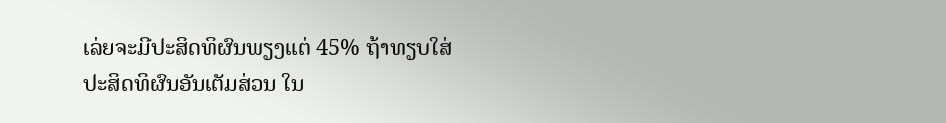ເລ່ຍຈະມີປະສິດທິຜົນພຽງແຕ່ 45% ຖ້າທຽບໃສ່ປະສິດທິຜົນອັນເຕັມສ່ວນ ໃນ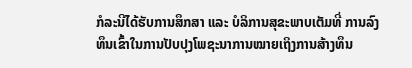ກໍລະນີໄດ້ຮັບການສຶກສາ ແລະ ບໍລິການສຸຂະພາບເຕັມທີ່ ການລົງທຶນເຂົ້າໃນການປັບປຸງໂພຊະນາການໝາຍເຖິງການສ້າງທຶນ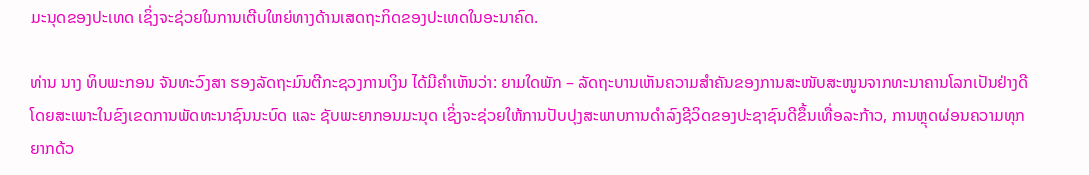ມະນຸດຂອງປະເທດ ເຊິ່ງຈະຊ່ວຍໃນການເຕີບໃຫຍ່ທາງດ້ານເສດຖະກິດຂອງປະເທດໃນອະນາຄົດ.

ທ່ານ ນາງ ທິບພະກອນ ຈັນທະວົງສາ ຮອງລັດຖະມົນຕີກະຊວງການເງິນ ໄດ້ມີຄຳເຫັນວ່າ: ຍາມໃດພັກ – ລັດຖະບານເຫັນຄວາມສໍາຄັນຂອງການສະໜັບສະໜູນຈາກທະນາຄານໂລກເປັນຢ່າງດີ ໂດຍສະເພາະໃນຂົງເຂດການພັດທະນາຊົນນະບົດ ແລະ ຊັບພະຍາກອນມະນຸດ ເຊິ່ງຈະຊ່ວຍໃຫ້ການປັບປຸງສະພາບການດຳລົງຊີວິດຂອງປະຊາຊົນດີຂຶ້ນເທື່ອລະກ້າວ, ການຫຼຸດຜ່ອນຄວາມທຸກຍາກດ້ວ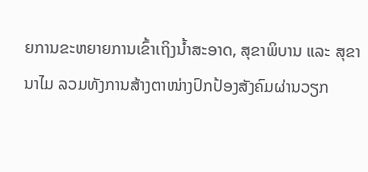ຍການຂະຫຍາຍການເຂົ້າເຖິງນໍ້າສະອາດ, ສຸຂາພິບານ ແລະ ສຸຂານາໄມ ລວມທັງການສ້າງຕາໜ່າງປົກປ້ອງສັງຄົມຜ່ານວຽກ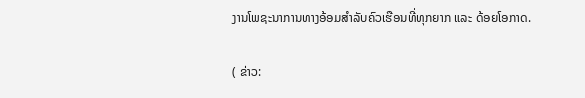ງານໂພຊະນາການທາງອ້ອມສຳລັບຄົວເຮືອນທີ່ທຸກຍາກ ແລະ ດ້ອຍໂອກາດ.

( ຂ່າວ: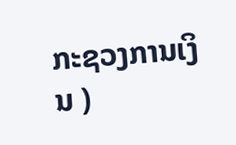ກະຊວງການເງິນ )